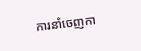ការនាំចេញកា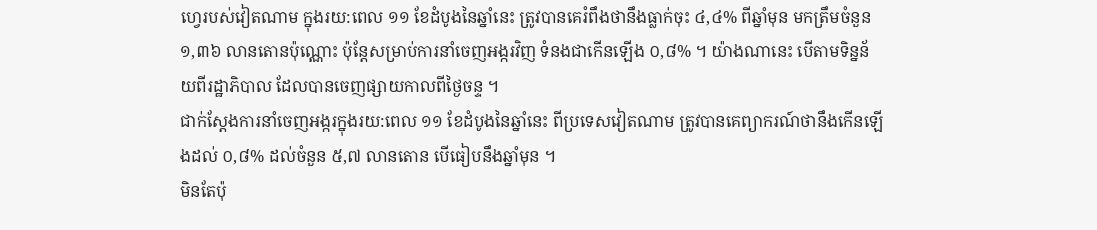ហ្វេរបស់វៀតណាម ក្នុងរយ:ពេល ១១ ខែដំបូងនៃឆ្នាំនេះ ត្រូវបានគេរំពឹងថានឹងធ្លាក់ចុះ ៤,៤% ពីឆ្នាំមុន មកត្រឹមចំនួន ១,៣៦ លានតោនប៉ុណ្ណោះ ប៉ុន្តែសម្រាប់ការនាំចេញអង្ករវិញ ទំនងជាកើនឡើង ០,៨% ។ យ៉ាងណានេះ បើតាមទិន្នន័យពីរដ្ឋាភិបាល ដែលបានចេញផ្សាយកាលពីថ្ងៃចន្ទ ។
ជាក់ស្តែងការនាំចេញអង្ករក្នុងរយ:ពេល ១១ ខែដំបូងនៃឆ្នាំនេះ ពីប្រទេសវៀតណាម ត្រូវបានគេព្យាករណ៍ថានឹងកើនឡើងដល់ ០,៨% ដល់ចំនួន ៥,៧ លានតោន បើធៀបនឹងឆ្នាំមុន ។
មិនតែប៉ុ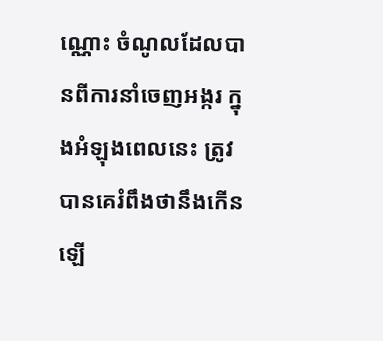ណ្ណោះ ចំណូលដែលបានពីការនាំចេញអង្ករ ក្នុងអំឡុងពេលនេះ ត្រូវបានគេរំពឹងថានឹងកើនឡើ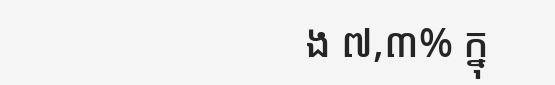ង ៧,៣% ក្នុ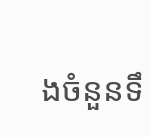ងចំនួនទឹ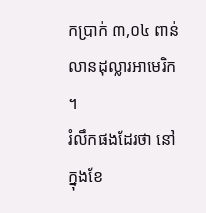កប្រាក់ ៣,០៤ ពាន់លានដុល្លារអាមេរិក ។
រំលឹកផងដែរថា នៅក្នុងខែ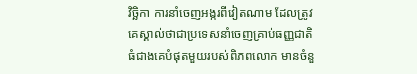វិច្ឆិកា ការនាំចេញអង្ករពីវៀតណាម ដែលត្រូវគេស្គាល់ថាជាប្រទេសនាំចេញគ្រាប់ធញ្ញជាតិធំជាងគេបំផុតមួយរបស់ពិភពលោក មានចំនួ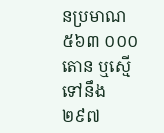នប្រមាណ ៥៦៣ ០០០ តោន ឬស្មើទៅនឹង ២៩៧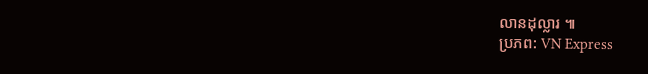លានដុល្លារ ៕
ប្រភព: VN Express